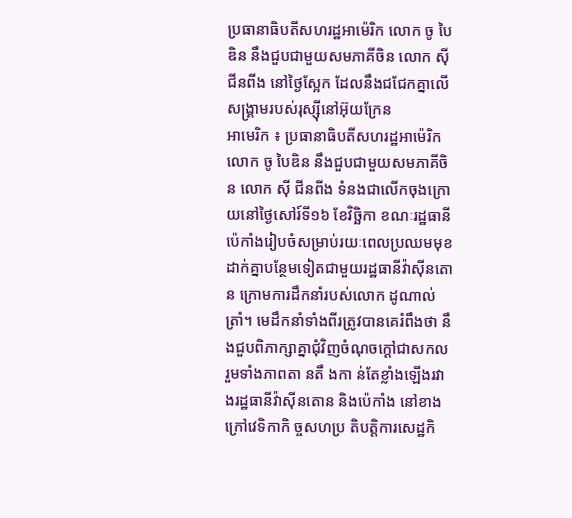ប្រធានាធិបតីសហរដ្ឋអាម៉េរិក លោក ចូ បៃឌិន នឹងជួបជាមួយសមភាគីចិន លោក ស៊ី ជីនពីង នៅថ្ងៃស្អែក ដែលនឹងជជែកគ្នាលើសង្គ្រាមរបស់រុស្ស៊ីនៅអ៊ុយក្រែន
អាមេរិក ៖ ប្រធានាធិបតីសហរដ្ឋអាម៉េរិក លោក ចូ បៃឌិន នឹងជួបជាមួយសមភាគីចិន លោក ស៊ី ជីនពីង ទំនងជាលើកចុងក្រោយនៅថ្ងៃសៅរ៍ទី១៦ ខែវិច្ឆិកា ខណៈរដ្ឋធានីប៉េកាំងរៀបចំសម្រាប់រយៈពេលប្រឈមមុខដាក់គ្នាបន្ថែមទៀតជាមួយរដ្ឋធានីវ៉ាស៊ីនតោន ក្រោមការដឹកនាំរបស់លោក ដូណាល់ ត្រាំ។ មេដឹកនាំទាំងពីរត្រូវបានគេរំពឹងថា នឹងជួបពិភាក្សាគ្នាជុំវិញចំណុចក្ដៅជាសកល រួមទាំងភាពតា នតឹ ងកា ន់តែខ្លាំងឡើងរវាងរដ្ឋធានីវ៉ាស៊ីនតោន និងប៉េកាំង នៅខាងក្រៅវេទិកាកិ ច្ចសហប្រ តិបត្តិការសេដ្ឋកិ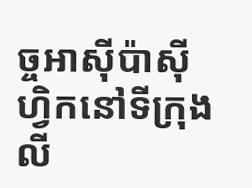ច្ចអាស៊ីប៉ាស៊ីហ្វិកនៅទីក្រុងលី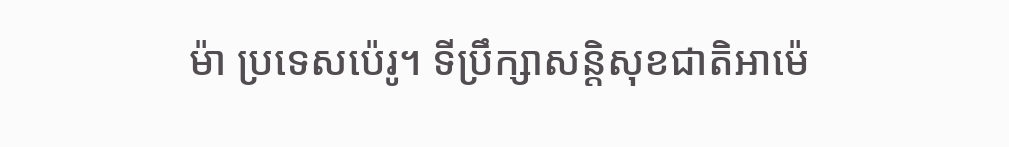ម៉ា ប្រទេសប៉េរូ។ ទីប្រឹក្សាសន្តិសុខជាតិអាម៉េ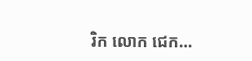រិក លោក ជេក…